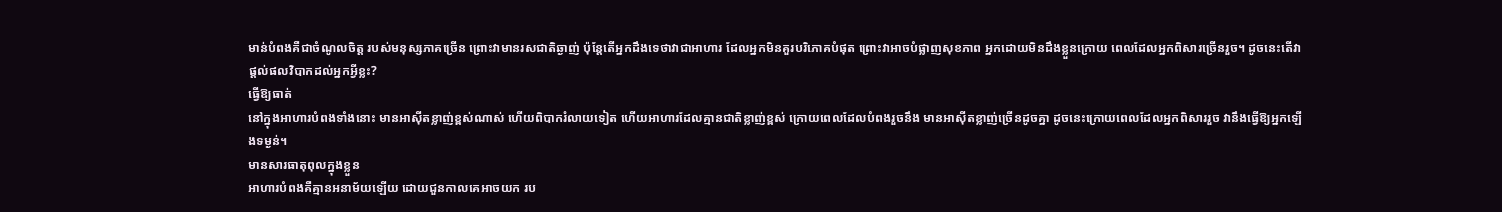មាន់បំពងគឺជាចំណូលចិត្ត របស់មនុស្សភាគច្រើន ព្រោះវាមានរសជាតិឆ្ងាញ់ ប៉ុន្តែតើអ្នកដឹងទេថាវាជាអាហារ ដែលអ្នកមិនគួរបរិភោគបំផុត ព្រោះវាអាចបំផ្លាញសុខភាព អ្នកដោយមិនដឹងខ្លួនក្រោយ ពេលដែលអ្នកពិសារច្រើនរួច។ ដូចនេះតើវាផ្តល់ផលវិបាកដល់អ្នកអ្វីខ្លះ?
ធ្វើឱ្យធាត់
នៅក្នុងអាហារបំពងទាំងនោះ មានអាស៊ីតខ្លាញ់ខ្ពស់ណាស់ ហើយពិបាករំលាយទៀត ហើយអាហារដែលគ្មានជាតិខ្លាញ់ខ្ពស់ ក្រោយពេលដែលបំពងរួចនឹង មានអាស៊ីតខ្លាញ់ច្រើនដូចគ្នា ដូចនេះក្រោយពេលដែលអ្នកពិសាររួច វានឹងធ្វើឱ្យអ្នកឡើងទម្ងន់។
មានសារធាតុពុលក្នុងខ្លួន
អាហារបំពងគឺគ្មានអនាម័យឡើយ ដោយជួនកាលគេអាចយក រប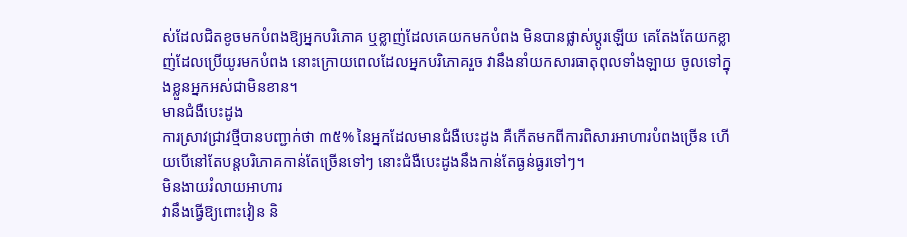ស់ដែលជិតខូចមកបំពងឱ្យអ្នកបរិភោគ ឬខ្លាញ់ដែលគេយកមកបំពង មិនបានផ្លាស់ប្តូរឡើយ គេតែងតែយកខ្លាញ់ដែលប្រើយូរមកបំពង នោះក្រោយពេលដែលអ្នកបរិភោគរួច វានឹងនាំយកសារធាតុពុលទាំងឡាយ ចូលទៅក្នុងខ្លួនអ្នកអស់ជាមិនខាន។
មានជំងឺបេះដូង
ការស្រាវជ្រាវថ្មីបានបញ្ជាក់ថា ៣៥% នៃអ្នកដែលមានជំងឺបេះដូង គឺកើតមកពីការពិសារអាហារបំពងច្រើន ហើយបើនៅតែបន្តបរិភោគកាន់តែច្រើនទៅៗ នោះជំងឺបេះដូងនឹងកាន់តែធ្ងន់ធ្ងរទៅៗ។
មិនងាយរំលាយអាហារ
វានឹងធ្វើឱ្យពោះវៀន និ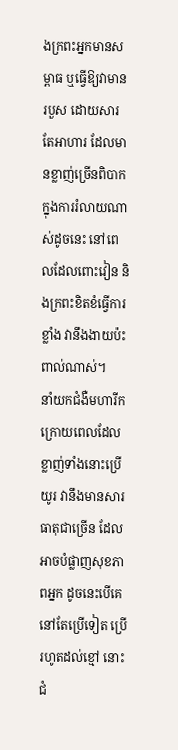ងក្រពះអ្នកមានសម្ពាធ ឬធ្វើឱ្យវាមានរបួស ដោយសារតែអាហារ ដែលមានខ្លាញ់ច្រើនពិបាក ក្នុងការរំលាយណាស់ដូចនេះ នៅពេលដែលពោះវៀន និងក្រពះខិតខំធ្វើការខ្លាំង វានឹងងាយប៉ះពាល់ណាស់។
នាំយកជំងឺមហារីក
ក្រោយពេលដែលខ្លាញ់ទាំងនោះប្រើយូរ វានឹងមានសារធាតុជាច្រើន ដែលអាចបំផ្លាញសុខភាពអ្នក ដូចនេះបើគេនៅតែប្រើទៀត ប្រើរហូតដល់ខ្មៅ នោះជំ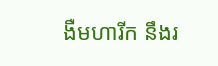ងឺមហារីក នឹងរ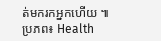ត់មករកអ្នកហើយ ៕
ប្រភព៖ Health